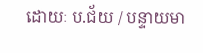ដោយៈ ប.ជ័យ / បន្ទាយមា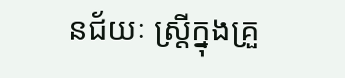នជ័យៈ ស្ត្រីក្នុងគ្រួ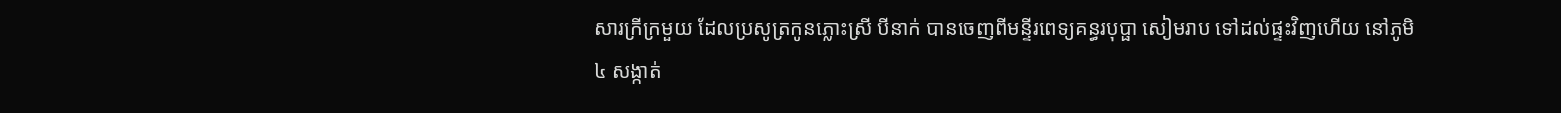សារក្រីក្រមួយ ដែលប្រសូត្រកូនភ្លោះស្រី បីនាក់ បានចេញពីមន្ទីរពេទ្យគន្ធរបុប្ផា សៀមរាប ទៅដល់ផ្ទះវិញហើយ នៅភូមិ៤ សង្កាត់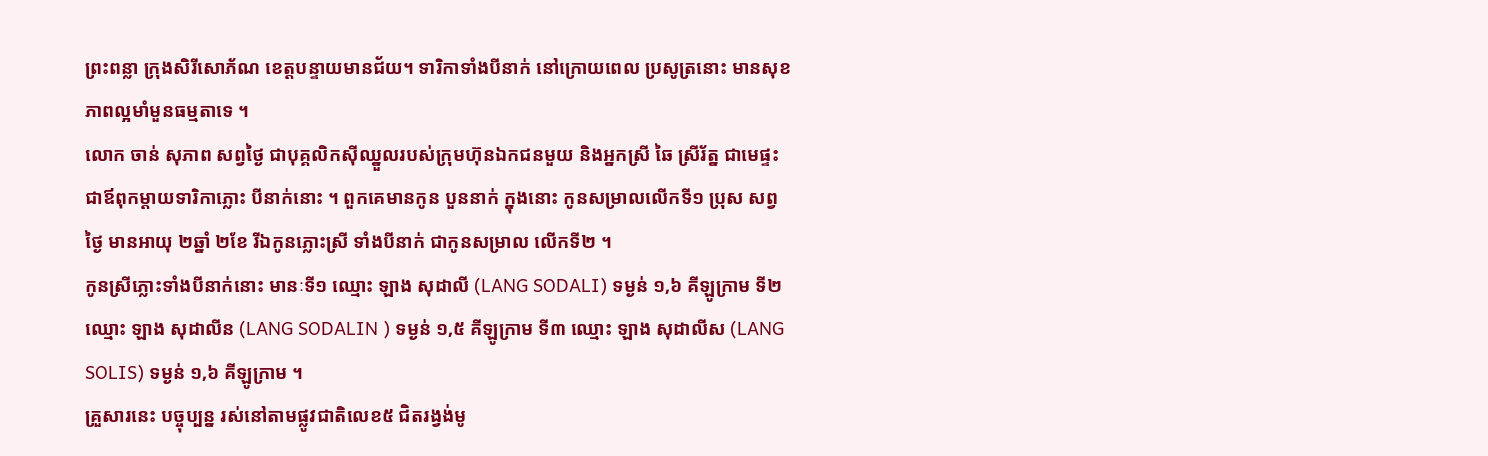ព្រះពន្លា ក្រុងសិរីសោភ័ណ ខេត្តបន្ទាយមានជ័យ។ ទារិកាទាំងបីនាក់ នៅក្រោយពេល ប្រសូត្រនោះ មានសុខភាពល្អមាំមួនធម្មតាទេ ។
លោក ចាន់ សុភាព សព្វថ្ងៃ ជាបុគ្គលិកសុីឈ្នួលរបស់ក្រុមហ៊ុនឯកជនមួយ និងអ្នកស្រី ឆៃ ស្រីរ័ត្ន ជាមេផ្ទះ ជាឪពុកម្តាយទារិកាភ្លោះ បីនាក់នោះ ។ ពួកគេមានកូន បួននាក់ ក្នុងនោះ កូនសម្រាលលើកទី១ ប្រុស សព្វថ្ងៃ មានអាយុ ២ឆ្នាំ ២ខែ រីឯកូនភ្លោះស្រី ទាំងបីនាក់ ជាកូនសម្រាល លើកទី២ ។
កូនស្រីភ្លោះទាំងបីនាក់នោះ មានៈទី១ ឈ្មោះ ឡាង សុដាលី (LANG SODALI) ទម្ងន់ ១,៦ គីឡូក្រាម ទី២ ឈ្មោះ ឡាង សុដាលីន (LANG SODALIN ) ទម្ងន់ ១,៥ គីឡូក្រាម ទី៣ ឈ្មោះ ឡាង សុដាលីស (LANG SOLIS) ទម្ងន់ ១,៦ គីឡូក្រាម ។
គ្រួសារនេះ បច្ចុប្បន្ន រស់នៅតាមផ្លូវជាតិលេខ៥ ជិតរង្វង់មូ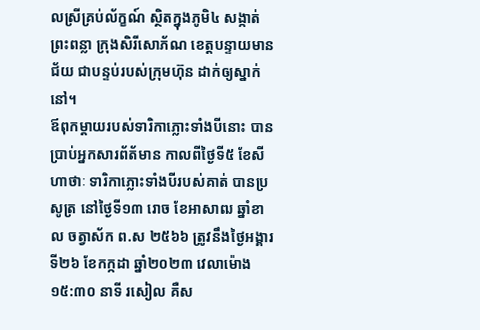លស្រីគ្រប់ល័ក្ខណ៍ ស្ថិតក្នុងភូមិ៤ សង្កាត់ព្រះពន្លា ក្រុងសិរីសោភ័ណ ខេត្តបន្ទាយមានជ័យ ជាបន្ទប់របស់ក្រុមហ៊ុន ដាក់ឲ្យស្នាក់នៅ។
ឪពុកម្តាយរបស់ទារិកាភ្លោះទាំងបីនោះ បានប្រាប់អ្នកសារព័ត័មាន កាលពីថ្ងៃទី៥ ខែសីហាថាៈ ទារិកាភ្លោះទាំងបីរបស់គាត់ បានប្រសូត្រ នៅថ្ងៃទី១៣ រោច ខែអាសាឍ ឆ្នាំខាល ចត្វាស័ក ព.ស ២៥៦៦ ត្រូវនឹងថ្ងៃអង្គារ ទី២៦ ខែកក្កដា ឆ្នាំ២០២៣ វេលាម៉ោង ១៥:៣០ នាទី រសៀល គឺស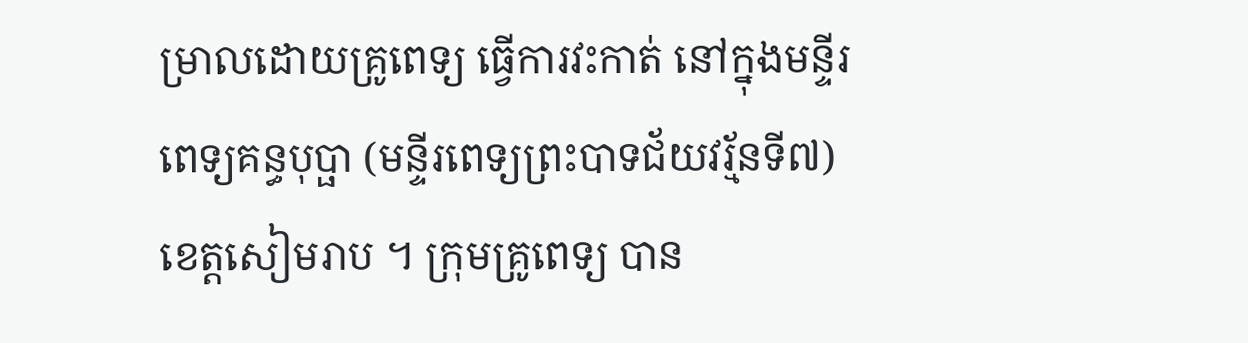ម្រាលដោយគ្រូពេទ្យ ធ្វើការវះកាត់ នៅក្នុងមន្ទីរពេទ្យគន្ធបុប្ផា (មន្ទីរពេទ្យព្រះបាទជ័យវរ្ម័នទី៧) ខេត្តសៀមរាប ។ ក្រុមគ្រូពេទ្យ បាន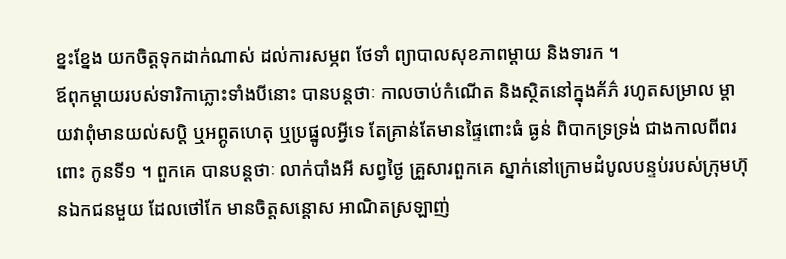ខ្នះខ្នែង យកចិត្តទុកដាក់ណាស់ ដល់ការសម្ភព ថែទាំ ព្យាបាលសុខភាពម្តាយ និងទារក ។
ឪពុកម្តាយរបស់ទារិកាភ្លោះទាំងបីនោះ បានបន្តថាៈ កាលចាប់កំណើត និងស្ថិតនៅក្នុងគ័ភ៌ រហូតសម្រាល ម្តាយវាពុំមានយល់សប្តិ ឬអព្ភូតហេតុ ឬប្រផ្នូលអ្វីទេ តែគ្រាន់តែមានផ្ទៃពោះធំ ធ្ងន់ ពិបាកទ្រទ្រង់ ជាងកាលពីពរពោះ កូនទី១ ។ ពួកគេ បានបន្តថាៈ លាក់បាំងអី សព្វថ្ងៃ គ្រួសារពួកគេ ស្នាក់នៅក្រោមដំបូលបន្ទប់របស់ក្រុមហ៊ុនឯកជនមួយ ដែលថៅកែ មានចិត្តសន្ដោស អាណិតស្រឡាញ់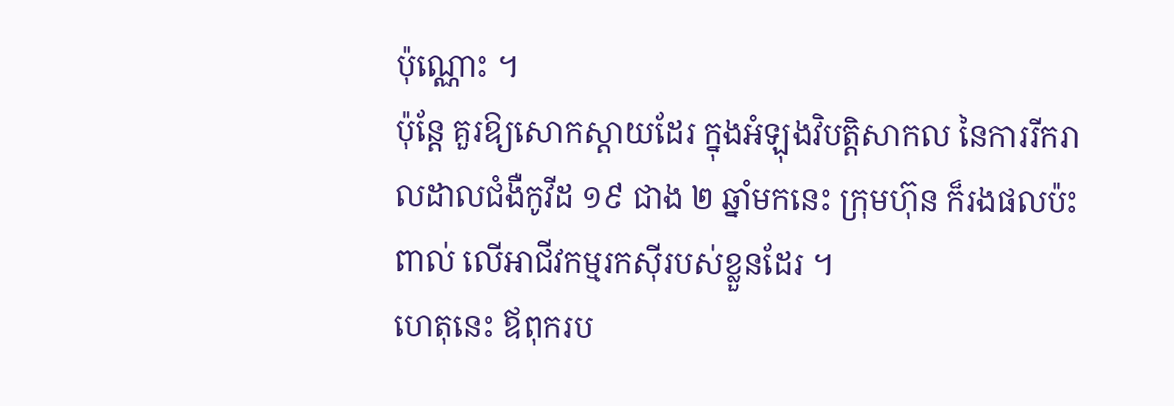ប៉ុណ្ណោះ ។
ប៉ុន្តែ គួរឱ្យសោកស្តាយដែរ ក្នុងអំឡុងវិបត្តិសាកល នៃការរីករាលដាលជំងឺកូវីដ ១៩ ជាង ២ ឆ្នាំមកនេះ ក្រុមហ៊ុន ក៏រងផលប៉ះពាល់ លើអាជីវកម្មរកស៊ីរបស់ខ្លួនដែរ ។
ហេតុនេះ ឪពុករប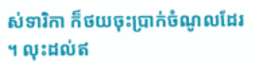ស់ទារិកា ក៏ថយចុះប្រាក់ចំណូលដែរ ។ លុះដល់ឥ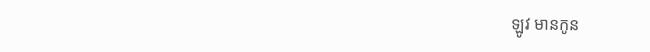ឡូវ មានកូន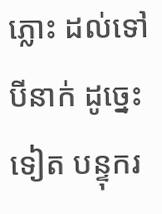ភ្លោះ ដល់ទៅ បីនាក់ ដូច្នេះទៀត បន្ទុករ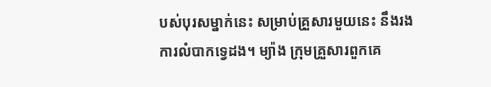បស់បុរសម្នាក់នេះ សម្រាប់គ្រួសារមួយនេះ នឹងរងការលំបាកទ្វេដង។ ម្យ៉ាង ក្រុមគ្រួសារពួកគេ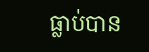ធ្លាប់បាន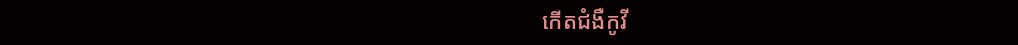កើតជំងឺកូវី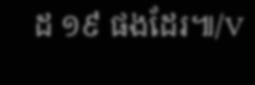ដ ១៩ ផងដែរ៕/V